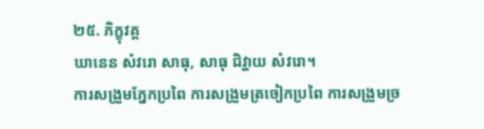២៥. ភិក្ខុវគ្គ
ឃានេន សំវរោ សាធុ, សាធុ ជិវ្ហាយ សំវរោ។
ការសង្រួមភ្នែកប្រពៃ ការសង្រួមត្រចៀកប្រពៃ ការសង្រួមច្រ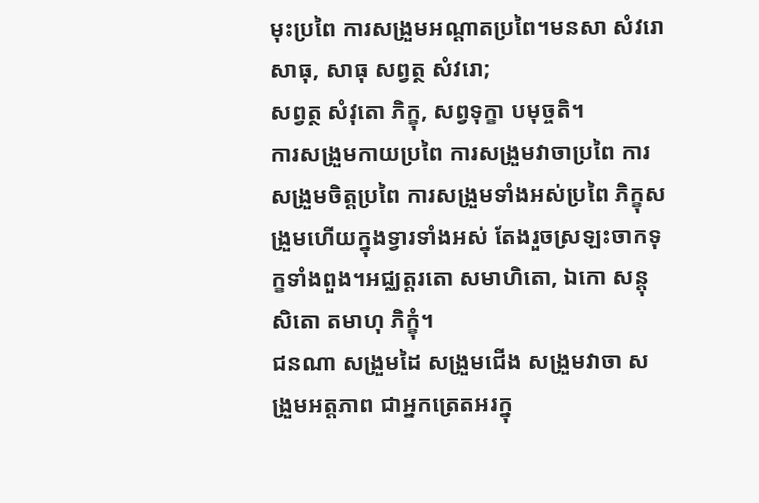មុះប្រពៃ ការសង្រួមអណ្ដាតប្រពៃ។មនសា សំវរោ សាធុ, សាធុ សព្វត្ថ សំវរោ;
សព្វត្ថ សំវុតោ ភិក្ខុ, សព្វទុក្ខា បមុច្ចតិ។
ការសង្រួមកាយប្រពៃ ការសង្រួមវាចាប្រពៃ ការសង្រួមចិត្តប្រពៃ ការសង្រួមទាំងអស់ប្រពៃ ភិក្ខុសង្រួមហើយក្នុងទ្វារទាំងអស់ តែងរួចស្រឡះចាកទុក្ខទាំងពួង។អជ្ឈត្តរតោ សមាហិតោ, ឯកោ សន្តុសិតោ តមាហុ ភិក្ខុំ។
ជនណា សង្រួមដៃ សង្រួមជើង សង្រួមវាចា សង្រួមអត្តភាព ជាអ្នកត្រេតអរក្នុ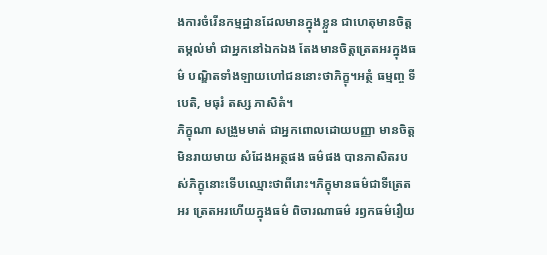ងការចំរើនកម្មដ្ឋានដែលមានក្នុងខ្លួន ជាហេតុមានចិត្តតម្កល់មាំ ជាអ្នកនៅឯកឯង តែងមានចិត្តត្រេតអរក្នុងធម៌ បណ្ឌិតទាំងឡាយហៅជននោះថាភិក្ខុ។អត្ថំ ធម្មញ្ច ទីបេតិ, មធុរំ តស្ស ភាសិតំ។
ភិក្ខុណា សង្រួមមាត់ ជាអ្នកពោលដោយបញ្ញា មានចិត្តមិនរាយមាយ សំដែងអត្ថផង ធម៌ផង បានភាសិតរបស់ភិក្ខុនោះទើបឈ្មោះថាពីរោះ។ភិក្ខុមានធម៌ជាទីត្រេតអរ ត្រេតអរហើយក្នុងធម៌ ពិចារណាធម៌ រឭកធម៌រឿយ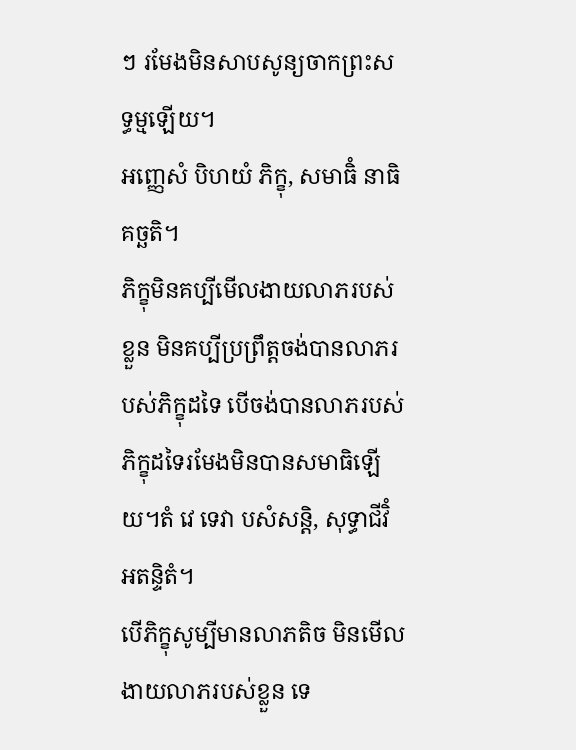ៗ រមែងមិនសាបសូន្យចាកព្រះសទ្ធម្មឡើយ។
អញ្ញេសំ បិហយំ ភិក្ខុ, សមាធិំ នាធិគច្ឆតិ។
ភិក្ខុមិនគប្បីមើលងាយលាភរបស់ខ្លួន មិនគប្បីប្រព្រឹត្តចង់បានលាភរបស់ភិក្ខុដទៃ បើចង់បានលាភរបស់ភិក្ខុដទៃរមែងមិនបានសមាធិឡើយ។តំ វេ ទេវា បសំសន្តិ, សុទ្ធាជីវិំ អតន្ទិតំ។
បើភិក្ខុសូម្បីមានលាភតិច មិនមើលងាយលាភរបស់ខ្លួន ទេ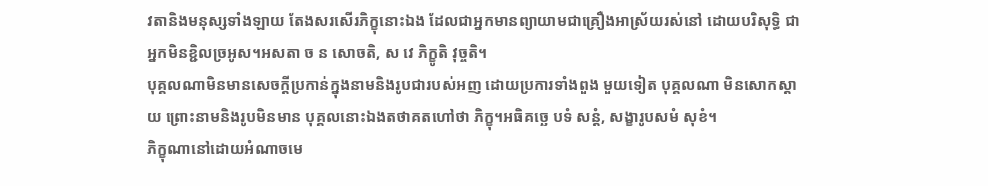វតានិងមនុស្សទាំងឡាយ តែងសរសើរភិក្ខុនោះឯង ដែលជាអ្នកមានព្យាយាមជាគ្រឿងអាស្រ័យរស់នៅ ដោយបរិសុទ្ធិ ជាអ្នកមិនខ្ជិលច្រអូស។អសតា ច ន សោចតិ, ស វេ ភិក្ខូតិ វុច្ចតិ។
បុគ្គលណាមិនមានសេចក្ដីប្រកាន់ក្នុងនាមនិងរូបជារបស់អញ ដោយប្រការទាំងពួង មួយទៀត បុគ្គលណា មិនសោកស្ដាយ ព្រោះនាមនិងរូបមិនមាន បុគ្គលនោះឯងតថាគតហៅថា ភិក្ខុ។អធិគច្ឆេ បទំ សន្តំ, សង្ខារូបសមំ សុខំ។
ភិក្ខុណានៅដោយអំណាចមេ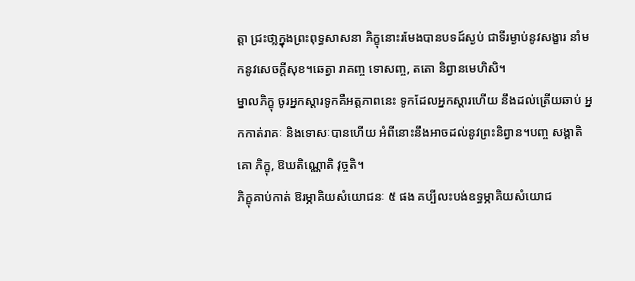ត្តា ជ្រះថា្លក្នុងព្រះពុទ្ធសាសនា ភិក្ខុនោះរមែងបានបទដ៍ស្ងប់ ជាទីរម្ងាប់នូវសង្ខារ នាំមកនូវសេចក្ដីសុខ។ឆេត្វា រាគញ្ច ទោសញ្ច, តតោ និព្វានមេហិសិ។
ម្នាលភិក្ខុ ចូរអ្នកស្ដារទូកគឺអត្តភាពនេះ ទូកដែលអ្នកស្ដារហើយ នឹងដល់ត្រើយឆាប់ អ្នកកាត់រាគៈ និងទោសៈបានហើយ អំពីនោះនឹងអាចដល់នូវព្រះនិព្វាន។បញ្ច សង្គាតិគោ ភិក្ខុ, ឱឃតិណ្ណោតិ វុច្ចតិ។
ភិក្ខុគាប់កាត់ ឱរម្ភាគិយសំយោជនៈ ៥ ផង គប្បីលះបង់ឧទ្ធម្ភាគិយសំយោជ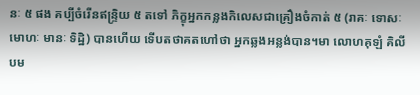នៈ ៥ ផង គប្បីចំរើនឥន្ទ្រិយ ៥ តទៅ ភិក្ខុអ្នកកន្លងកិលេសជាគ្រឿងចំកាត់ ៥ (រាគៈ ទោសៈ មោហៈ មានៈ ទិដ្ឋិ) បានហើយ ទើបតថាគតហៅថា អ្នកឆ្លងអន្លង់បាន។មា លោហគុឡំ គិលី បម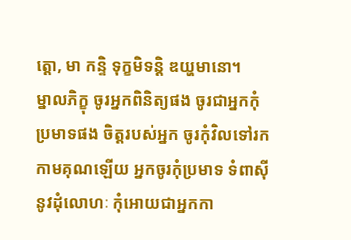ត្តោ, មា កន្ទិ ទុក្ខមិទន្តិ ឌយ្ហមានោ។
ម្នាលភិក្ខុ ចូរអ្នកពិនិត្យផង ចូរជាអ្នកកុំប្រមាទផង ចិត្តរបស់អ្នក ចូរកុំវិលទៅរកកាមគុណឡើយ អ្នកចូរកុំប្រមាទ ទំពាស៊ីនូវដុំលោហៈ កុំអោយជាអ្នកកា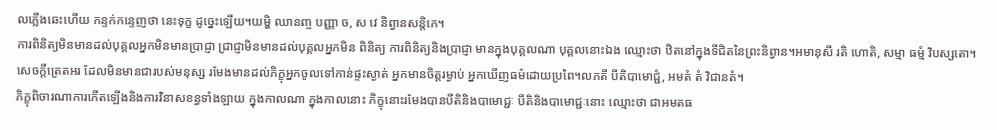លភ្លើងឆេះហើយ កន្ទក់កន្ទេញថា នេះទុក្ខ ដូច្នេះឡើយ។យម្ហិ ឈានញ្ច បញ្ញា ច, ស វេ និព្វានសន្តិកេ។
ការពិនិត្យមិនមានដល់បុគ្គលអ្នកមិនមានប្រាជ្ញា ជ្រាជ្ញាមិនមានដល់បុគ្គលអ្នកមិន ពិនិត្យ ការពិនិត្យនិងប្រាជ្ញា មានក្នុងបុគ្គលណា បុគ្គលនោះឯង ឈ្មោះថា ឋិតនៅក្នុងទីជិតនៃព្រះនិព្វាន។អមានុសី រតិ ហោតិ, សម្មា ធម្មំ វិបស្សតោ។
សេចក្ដីត្រេតអរ ដែលមិនមានជារបស់មនុស្ស រមែងមានដល់ភិក្ខុអ្នកចូលទៅកាន់ផ្ទះស្ងាត់ អ្នកមានចិត្តរម្ងាប់ អ្នកឃើញធម៌ដោយប្រពៃ។លភតី បីតិបាមោជ្ជំ, អមតំ តំ វិជានតំ។
ភិក្ខុពិចារណាការកើតឡើងនិងការវិនាសខន្ធទាំងឡាយ ក្នុងកាលណា ក្នុងកាលនោះ ភិក្ខុនោះរមែងបានបីតិនិងបាមោជ្ជៈ បីតិនិងបាមោជ្ជៈនោះ ឈ្មោះថា ជាអមតធ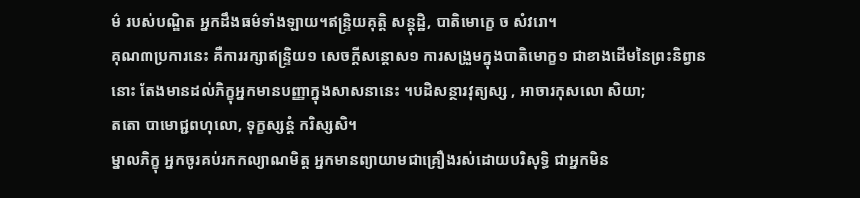ម៌ របស់បណ្ឌិត អ្នកដឹងធម៌ទាំងឡាយ។ឥន្ទ្រិយគុត្តិ សន្តុដ្ឋិ, បាតិមោក្ខេ ច សំវរោ។
គុណ៣ប្រការនេះ គឺការរក្សាឥន្ទ្រិយ១ សេចក្ដីសន្ដោស១ ការសង្រួមក្នុងបាតិមោក្ខ១ ជាខាងដើមនៃព្រះនិព្វាននោះ តែងមានដល់ភិក្ខុអ្នកមានបញ្ញាក្នុងសាសនានេះ ។បដិសន្ថារវុត្យស្ស , អាចារកុសលោ សិយា;
តតោ បាមោជ្ជពហុលោ, ទុក្ខស្សន្តំ ករិស្សសិ។
ម្នាលភិក្ខុ អ្នកចូរគប់រកកល្យាណមិត្ត អ្នកមានព្យាយាមជាគ្រឿងរស់ដោយបរិសុទ្ធិ ជាអ្នកមិន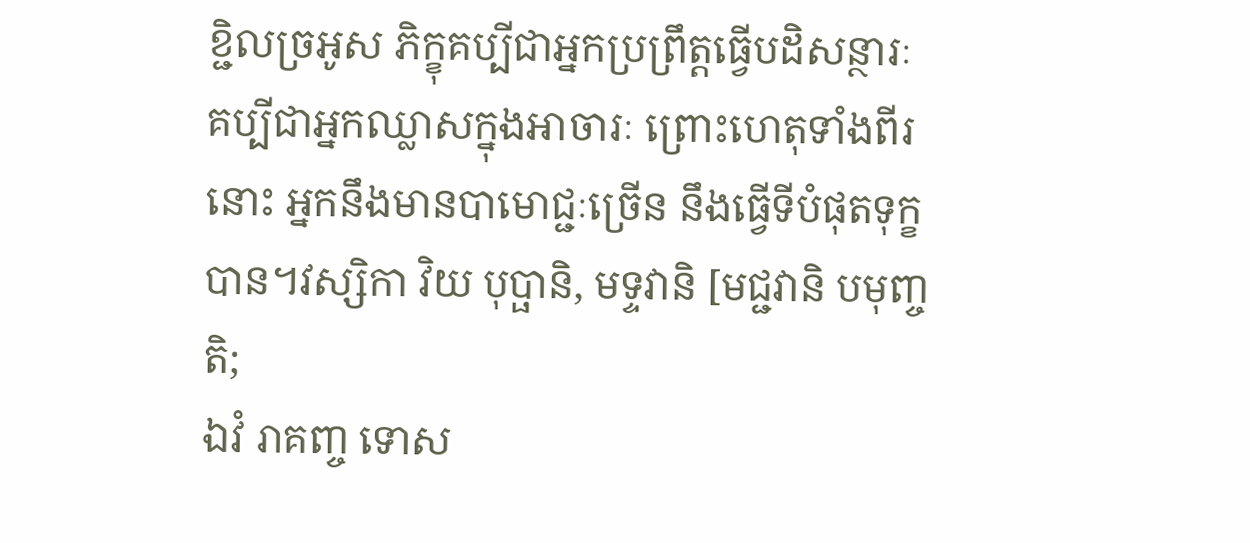ខ្ជិលច្រអូស ភិក្ខុគប្បីជាអ្នកប្រព្រឹត្តធ្វើបដិសន្ថារៈ គប្បីជាអ្នកឈ្លាសក្នុងអាចារៈ ព្រោះហេតុទាំងពីរនោះ អ្នកនឹងមានបាមោជ្ជៈច្រើន នឹងធ្វើទីបំផុតទុក្ខបាន។វស្សិកា វិយ បុប្ផានិ, មទ្ទវានិ [មជ្ជវានិ បមុញ្ចតិ;
ឯវំ រាគញ្ច ទោស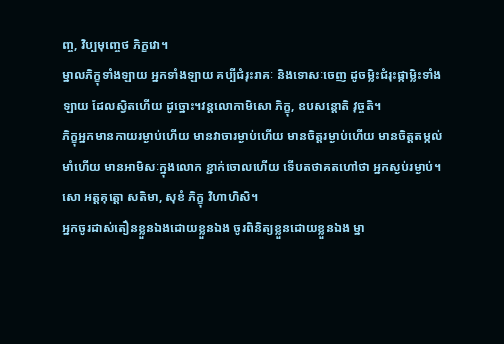ញ្ច, វិប្បមុញ្ចេថ ភិក្ខវោ។
ម្នាលភិក្ខុទាំងឡាយ អ្នកទាំងឡាយ គប្បីជំរុះរាគៈ និងទោសៈចេញ ដូចម្លិះជំរុះផ្កាម្លិះទាំងឡាយ ដែលស្វិតហើយ ដូច្នោះ។វន្តលោកាមិសោ ភិក្ខុ, ឧបសន្តោតិ វុច្ចតិ។
ភិក្ខុអ្នកមានកាយរម្ងាប់ហើយ មានវាចារម្ងាប់ហើយ មានចិត្តរម្ងាប់ហើយ មានចិត្តតម្កល់មាំហើយ មានអាមិសៈក្នុងលោក ខ្ជាក់ចោលហើយ ទើបតថាគតហៅថា អ្នកស្ងប់រម្ងាប់។សោ អត្តគុត្តោ សតិមា, សុខំ ភិក្ខុ វិហាហិសិ។
អ្នកចូរដាស់តឿនខ្លួនឯងដោយខ្លួនឯង ចូរពិនិត្យខ្លួនដោយខ្លួនឯង ម្នា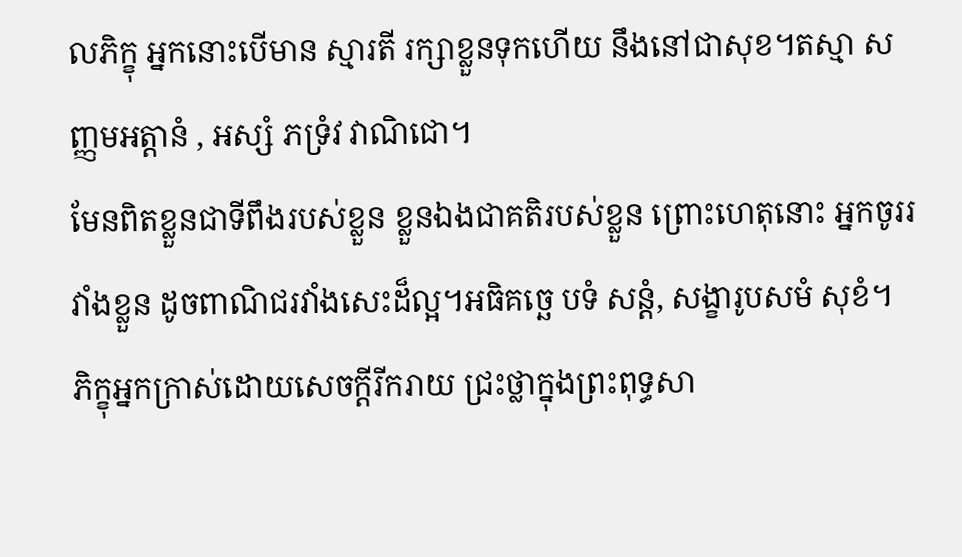លភិក្ខុ អ្នកនោះបើមាន ស្មារតី រក្សាខ្លួនទុកហើយ នឹងនៅជាសុខ។តស្មា សញ្ញមអត្តានំ , អស្សំ ភទ្រំវ វាណិជោ។
មែនពិតខ្លួនជាទីពឹងរបស់ខ្លួន ខ្លួនឯងជាគតិរបស់ខ្លួន ព្រោះហេតុនោះ អ្នកចូររវាំងខ្លួន ដូចពាណិជរវាំងសេះដ៏ល្អ។អធិគច្ឆេ បទំ សន្តំ, សង្ខារូបសមំ សុខំ។
ភិក្ខុអ្នកក្រាស់ដោយសេចក្ដីរីករាយ ជ្រះថ្លាក្នុងព្រះពុទ្ធសា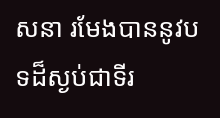សនា រមែងបាននូវបទដ៏ស្ងប់ជាទីរ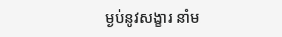ម្ងប់នូវសង្ខារ នាំម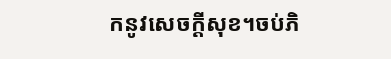កនូវសេចក្ដីសុខ។ចប់ភិ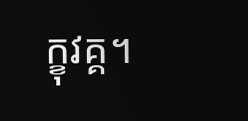ក្ខុវគ្គ។